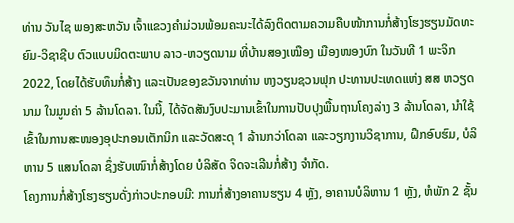ທ່ານ ວັນໄຊ ພອງສະຫວັນ ເຈົ້າແຂວງຄໍາມ່ວນພ້ອມຄະນະໄດ້ລົງຕິດຕາມຄວາມຄືບໜ້າການກໍ່ສ້າງໂຮງຮຽນມັດທະຍົມ-ວິຊາຊີບ ຕົວແບບມິດຕະພາບ ລາວ-ຫວຽດນາມ ທີ່ບ້ານສອງເໝືອງ ເມືອງໜອງບົກ ໃນວັນທີ 1 ພະຈິກ 2022, ໂດຍໄດ້ຮັບທຶນກໍ່ສ້າງ ແລະເປັນຂອງຂວັນຈາກທ່ານ ຫງວຽນຊວນຟຸກ ປະທານປະເທດແຫ່ງ ສສ ຫວຽດນາມ ໃນມູນຄ່າ 5 ລ້ານໂດລາ. ໃນນີ້, ໄດ້ຈັດສັນງົບປະມານເຂົ້າໃນການປັບປຸງພື້ນຖານໂຄງລ່າງ 3 ລ້ານໂດລາ, ນຳໃຊ້ເຂົ້າໃນການສະໜອງອຸປະກອນເຕັກນິກ ແລະວັດສະດຸ 1 ລ້ານກວ່າໂດລາ ແລະວຽກງານວິຊາການ, ຝຶກອົບຮົມ, ບໍລິຫານ 5 ແສນໂດລາ ຊຶ່ງຮັບເໜົາກໍ່ສ້າງໂດຍ ບໍລິສັດ ຈິດຈະເລີນກໍ່ສ້າງ ຈຳກັດ.
ໂຄງການກໍ່ສ້າງໂຮງຮຽນດັ່ງກ່າວປະກອບມີ: ການກໍ່ສ້າງອາຄານຮຽນ 4 ຫຼັງ, ອາຄານບໍລິຫານ 1 ຫຼັງ, ຫໍພັກ 2 ຊັ້ນ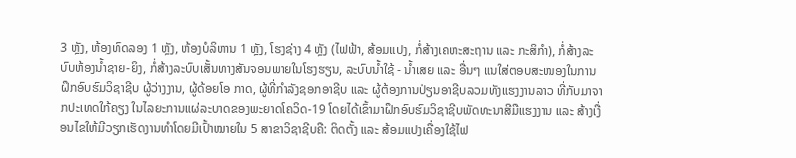3 ຫຼັງ, ຫ້ອງທົດລອງ 1 ຫຼັງ, ຫ້ອງບໍລິຫານ 1 ຫຼັງ, ໂຮງຊ່າງ 4 ຫຼັງ (ໄຟຟ້າ, ສ້ອມແປງ, ກໍ່ສ້າງເຄຫະສະຖານ ແລະ ກະສິກໍາ), ກໍ່ສ້າງລະບົບຫ້ອງນໍ້າຊາຍ-ຍິງ, ກໍ່ສ້າງລະບົບເສັ້ນທາງສັນຈອນພາຍໃນໂຮງຮຽນ, ລະບົບນໍ້າໃຊ້ - ນໍ້າເສຍ ແລະ ອື່ນໆ ແນໃສ່ຕອບສະໜອງໃນການຝຶກອົບຮົມວິຊາຊີບ ຜູ້ວ່າງງານ, ຜູ້ດ້ອຍໂອ ກາດ, ຜູ້ທີ່ກຳລັງຊອກອາຊີບ ແລະ ຜູ້ຕ້ອງການປ່ຽນອາຊີບລວມທັງແຮງງານລາວ ທີ່ກັບມາຈາກປະເທດໃກ້ຄຽງ ໃນໄລຍະການແຜ່ລະບາດຂອງພະຍາດໂຄວິດ-19 ໂດຍໄດ້ເຂົ້າມາຝຶກອົບຮົມວິຊາຊີບພັດທະນາສີມືແຮງງານ ແລະ ສ້າງເງື່ອນໄຂໃຫ້ມີວຽກເຮັດງານທຳໂດຍມີເປົ້າໝາຍໃນ 5 ສາຂາວິຊາຊີບຄື: ຕິດຕັ້ງ ແລະ ສ້ອມແປງເຄື່ອງໃຊ້ໄຟ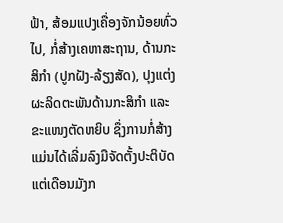ຟ້າ, ສ້ອມແປງເຄື່ອງຈັກນ້ອຍທົ່ວໄປ, ກໍ່ສ້າງເຄຫາສະຖານ, ດ້ານກະສິກຳ (ປູກຝັງ-ລ້ຽງສັດ), ປຸງແຕ່ງຜະລິດຕະພັນດ້ານກະສິກຳ ແລະ ຂະແໜງຕັດຫຍິບ ຊຶ່ງການກໍ່ສ້າງແມ່ນໄດ້ເລີ່ມລົງມືຈັດຕັ້ງປະຕິບັດແຕ່ເດືອນມັງກ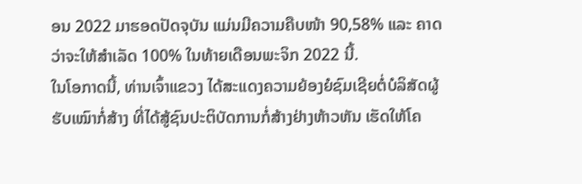ອນ 2022 ມາຮອດປັດຈຸບັນ ແມ່ນມີຄວາມຄືບໜ້າ 90,58% ແລະ ຄາດວ່າຈະໃຫ້ສໍາເລັດ 100% ໃນທ້າຍເດືອນພະຈິກ 2022 ນີ້.
ໃນໂອກາດນີ້, ທ່ານເຈົ້າແຂວງ ໄດ້ສະແດງຄວາມຍ້ອງຍໍຊົມເຊີຍຕໍ່ບໍລິສັດຜູ້ຮັບເໝົາກໍ່ສ້າງ ທີ່ໄດ້ສູ້ຊົນປະຕິບັດການກໍ່ສ້າງຢ່າງຫ້າວຫັນ ເຮັດໃຫ້ໂຄ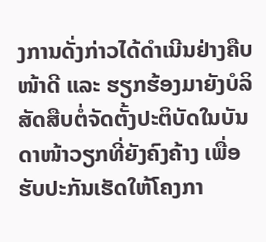ງການດັ່ງກ່າວໄດ້ດຳເນີນຢ່າງຄືບໜ້າດີ ແລະ ຮຽກຮ້ອງມາຍັງບໍລິສັດສືບຕໍ່ຈັດຕັ້ງປະຕິບັດໃນບັນດາໜ້າວຽກທີ່ຍັງຄົງຄ້າງ ເພື່ອຮັບປະກັນເຮັດໃຫ້ໂຄງກາ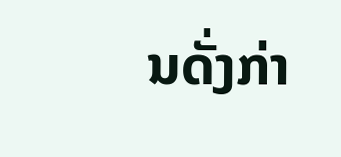ນດັ່ງກ່າ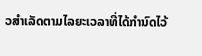ວສຳເລັດຕາມໄລຍະເວລາທີ່ໄດ້ກຳນົດໄວ້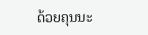ດ້ວຍຄຸນນະ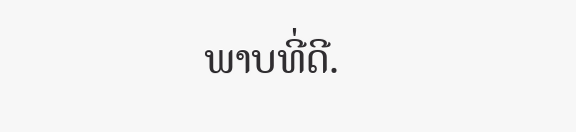ພາບທີ່ດີ.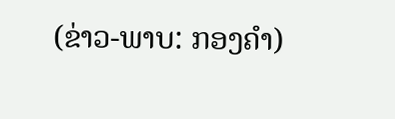(ຂ່າວ-ພາບ: ກອງຄຳ)